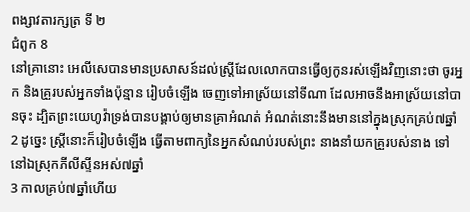ពង្សាវតារក្សត្រ ទី ២
ជំពូក 8
នៅគ្រានោះ អេលីសេបានមានប្រសាសន៍ដល់ស្ត្រីដែលលោកបានធ្វើឲ្យកូនរស់ឡើងវិញនោះថា ចូរអ្នក និងគ្រួរបស់អ្នកទាំងប៉ុន្មាន រៀបចំឡើង ចេញទៅអាស្រ័យនៅទីណា ដែលអាចនឹងអាស្រ័យនៅបានចុះ ដ្បិតព្រះយេហូវ៉ាទ្រង់បានបង្គាប់ឲ្យមានគ្រាអំណត់ អំណត់នោះនឹងមាននៅក្នុងស្រុកគ្រប់៧ឆ្នាំ
2 ដូច្នេះ ស្ត្រីនោះក៏រៀបចំឡើង ធ្វើតាមពាក្យនៃអ្នកសំណប់របស់ព្រះ នាងនាំយកគ្រួរបស់នាង ទៅនៅឯស្រុកភីលីស្ទីនអស់៧ឆ្នាំ
3 កាលគ្រប់៧ឆ្នាំហើយ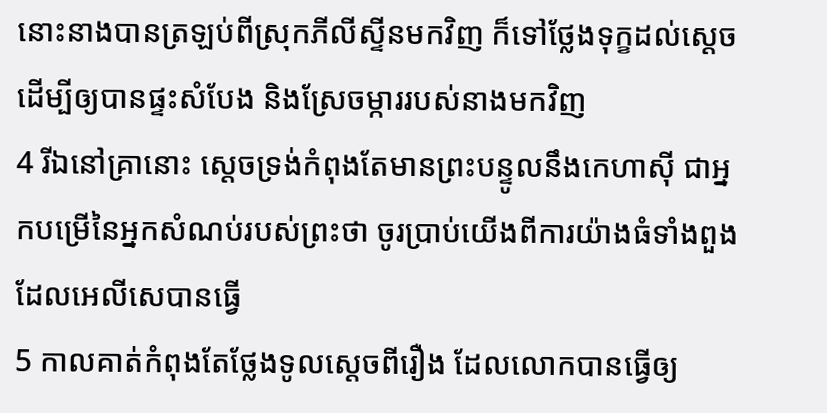នោះនាងបានត្រឡប់ពីស្រុកភីលីស្ទីនមកវិញ ក៏ទៅថ្លែងទុក្ខដល់ស្តេច ដើម្បីឲ្យបានផ្ទះសំបែង និងស្រែចម្ការរបស់នាងមកវិញ
4 រីឯនៅគ្រានោះ ស្តេចទ្រង់កំពុងតែមានព្រះបន្ទូលនឹងកេហាស៊ី ជាអ្នកបម្រើនៃអ្នកសំណប់របស់ព្រះថា ចូរប្រាប់យើងពីការយ៉ាងធំទាំងពួង ដែលអេលីសេបានធ្វើ
5 កាលគាត់កំពុងតែថ្លែងទូលស្តេចពីរឿង ដែលលោកបានធ្វើឲ្យ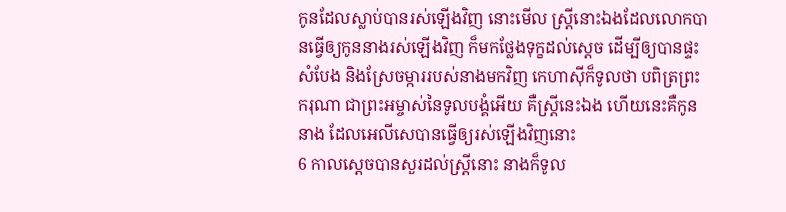កូនដែលស្លាប់បានរស់ឡើងវិញ នោះមើល ស្ត្រីនោះឯងដែលលោកបានធ្វើឲ្យកូននាងរស់ឡើងវិញ ក៏មកថ្លែងទុក្ខដល់ស្តេច ដើម្បីឲ្យបានផ្ទះសំបែង និងស្រែចម្ការរបស់នាងមកវិញ កេហាស៊ីក៏ទូលថា បពិត្រព្រះករុណា ជាព្រះអម្ចាស់នៃទូលបង្គំអើយ គឺស្ត្រីនេះឯង ហើយនេះគឺកូននាង ដែលអេលីសេបានធ្វើឲ្យរស់ឡើងវិញនោះ
6 កាលស្តេចបានសួរដល់ស្ត្រីនោះ នាងក៏ទូល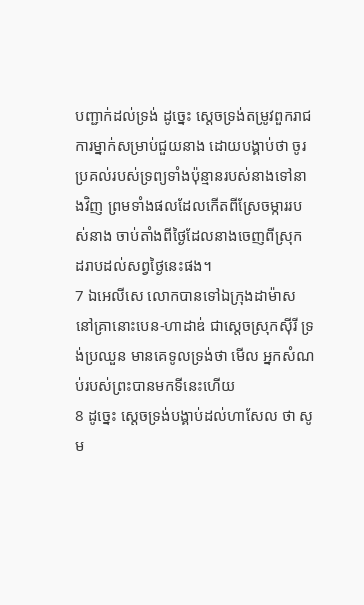បញ្ជាក់ដល់ទ្រង់ ដូច្នេះ ស្តេចទ្រង់តម្រូវពួករាជការម្នាក់សម្រាប់ជួយនាង ដោយបង្គាប់ថា ចូរប្រគល់របស់ទ្រព្យទាំងប៉ុន្មានរបស់នាងទៅនាងវិញ ព្រមទាំងផលដែលកើតពីស្រែចម្ការរបស់នាង ចាប់តាំងពីថ្ងៃដែលនាងចេញពីស្រុក ដរាបដល់សព្វថ្ងៃនេះផង។
7 ឯអេលីសេ លោកបានទៅឯក្រុងដាម៉ាស នៅគ្រានោះបេន-ហាដាឌ់ ជាស្តេចស្រុកស៊ីរី ទ្រង់ប្រឈួន មានគេទូលទ្រង់ថា មើល អ្នកសំណប់របស់ព្រះបានមកទីនេះហើយ
8 ដូច្នេះ ស្តេចទ្រង់បង្គាប់ដល់ហាសែល ថា សូម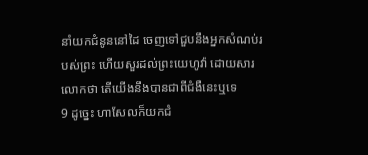នាំយកជំនូននៅដៃ ចេញទៅជួបនឹងអ្នកសំណប់របស់ព្រះ ហើយសួរដល់ព្រះយេហូវ៉ា ដោយសារលោកថា តើយើងនឹងបានជាពីជំងឺនេះឬទេ
9 ដូច្នេះ ហាសែលក៏យកជំ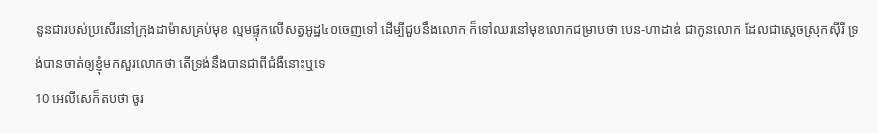នូនជារបស់ប្រសើរនៅក្រុងដាម៉ាសគ្រប់មុខ ល្មមផ្ទុកលើសត្វអូដ្ឋ៤០ចេញទៅ ដើម្បីជួបនឹងលោក ក៏ទៅឈរនៅមុខលោកជម្រាបថា បេន-ហាដាឌ់ ជាកូនលោក ដែលជាស្តេចស្រុកស៊ីរី ទ្រង់បានចាត់ឲ្យខ្ញុំមកសួរលោកថា តើទ្រង់នឹងបានជាពីជំងឺនោះឬទេ
10 អេលីសេក៏តបថា ចូរ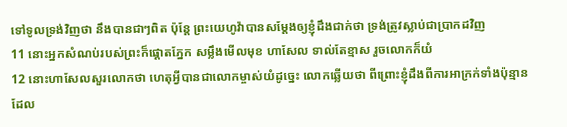ទៅទូលទ្រង់វិញថា នឹងបានជាៗពិត ប៉ុន្តែ ព្រះយេហូវ៉ាបានសម្ដែងឲ្យខ្ញុំដឹងជាក់ថា ទ្រង់ត្រូវស្លាប់ជាប្រាកដវិញ
11 នោះអ្នកសំណប់របស់ព្រះក៏ផ្តោតភ្នែក សម្លឹងមើលមុខ ហាសែល ទាល់តែខ្មាស រួចលោកក៏យំ
12 នោះហាសែលសួរលោកថា ហេតុអ្វីបានជាលោកម្ចាស់យំដូច្នេះ លោកឆ្លើយថា ពីព្រោះខ្ញុំដឹងពីការអាក្រក់ទាំងប៉ុន្មាន ដែល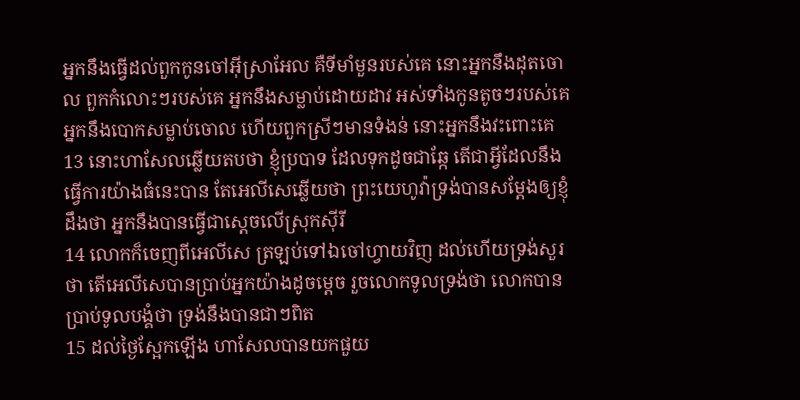អ្នកនឹងធ្វើដល់ពួកកូនចៅអ៊ីស្រាអែល គឺទីមាំមួនរបស់គេ នោះអ្នកនឹងដុតចោល ពួកកំលោះៗរបស់គេ អ្នកនឹងសម្លាប់ដោយដាវ អស់ទាំងកូនតូចៗរបស់គេ អ្នកនឹងបោកសម្លាប់ចោល ហើយពួកស្រីៗមានទំងន់ នោះអ្នកនឹងវះពោះគេ
13 នោះហាសែលឆ្លើយតបថា ខ្ញុំប្របាទ ដែលទុកដូចជាឆ្កែ តើជាអ្វីដែលនឹងធ្វើការយ៉ាងធំនេះបាន តែអេលីសេឆ្លើយថា ព្រះយេហូវ៉ាទ្រង់បានសម្ដែងឲ្យខ្ញុំដឹងថា អ្នកនឹងបានធ្វើជាស្តេចលើស្រុកស៊ីរី
14 លោកក៏ចេញពីអេលីសេ ត្រឡប់ទៅឯចៅហ្វាយវិញ ដល់ហើយទ្រង់សួរថា តើអេលីសេបានប្រាប់អ្នកយ៉ាងដូចម្តេច រួចលោកទូលទ្រង់ថា លោកបានប្រាប់ទូលបង្គំថា ទ្រង់នឹងបានជាៗពិត
15 ដល់ថ្ងៃស្អែកឡើង ហាសែលបានយកផួយ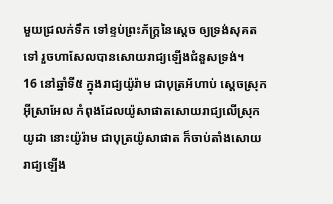មួយជ្រលក់ទឹក ទៅខ្ទប់ព្រះភ័ក្ត្រនៃស្តេច ឲ្យទ្រង់សុគតទៅ រួចហាសែលបានសោយរាជ្យឡើងជំនួសទ្រង់។
16 នៅឆ្នាំទី៥ ក្នុងរាជ្យយ៉ូរ៉ាម ជាបុត្រអ័ហាប់ ស្តេចស្រុកអ៊ីស្រាអែល កំពុងដែលយ៉ូសាផាតសោយរាជ្យលើស្រុកយូដា នោះយ៉ូរ៉ាម ជាបុត្រយ៉ូសាផាត ក៏ចាប់តាំងសោយរាជ្យឡើង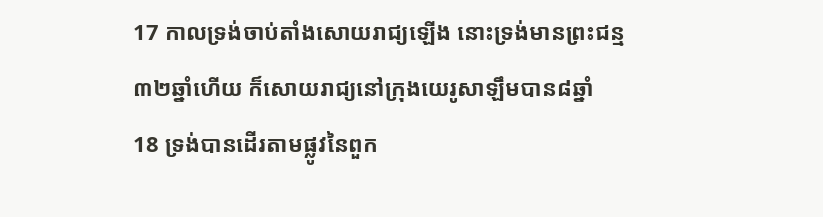17 កាលទ្រង់ចាប់តាំងសោយរាជ្យឡើង នោះទ្រង់មានព្រះជន្ម៣២ឆ្នាំហើយ ក៏សោយរាជ្យនៅក្រុងយេរូសាឡឹមបាន៨ឆ្នាំ
18 ទ្រង់បានដើរតាមផ្លូវនៃពួក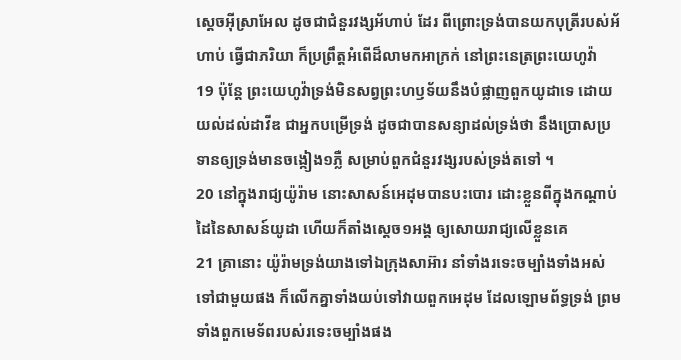ស្តេចអ៊ីស្រាអែល ដូចជាជំនួរវង្សអ័ហាប់ ដែរ ពីព្រោះទ្រង់បានយកបុត្រីរបស់អ័ហាប់ ធ្វើជាភរិយា ក៏ប្រព្រឹត្តអំពើដ៏លាមកអាក្រក់ នៅព្រះនេត្រព្រះយេហូវ៉ា
19 ប៉ុន្តែ ព្រះយេហូវ៉ាទ្រង់មិនសព្វព្រះហឫទ័យនឹងបំផ្លាញពួកយូដាទេ ដោយយល់ដល់ដាវីឌ ជាអ្នកបម្រើទ្រង់ ដូចជាបានសន្យាដល់ទ្រង់ថា នឹងប្រោសប្រទានឲ្យទ្រង់មានចង្កៀង១ភ្លឺ សម្រាប់ពួកជំនួរវង្សរបស់ទ្រង់តទៅ ។
20 នៅក្នុងរាជ្យយ៉ូរ៉ាម នោះសាសន៍អេដុមបានបះបោរ ដោះខ្លួនពីក្នុងកណ្តាប់ដៃនៃសាសន៍យូដា ហើយក៏តាំងស្តេច១អង្គ ឲ្យសោយរាជ្យលើខ្លួនគេ
21 គ្រានោះ យ៉ូរ៉ាមទ្រង់យាងទៅឯក្រុងសាអ៊ារ នាំទាំងរទេះចម្បាំងទាំងអស់ទៅជាមួយផង ក៏លើកគ្នាទាំងយប់ទៅវាយពួកអេដុម ដែលឡោមព័ទ្ធទ្រង់ ព្រមទាំងពួកមេទ័ពរបស់រទេះចម្បាំងផង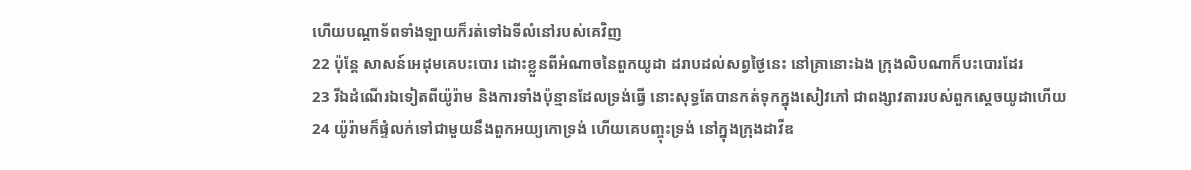ហើយបណ្តាទ័ពទាំងឡាយក៏រត់ទៅឯទីលំនៅរបស់គេវិញ
22 ប៉ុន្តែ សាសន៍អេដុមគេបះបោរ ដោះខ្លួនពីអំណាចនៃពួកយូដា ដរាបដល់សព្វថ្ងៃនេះ នៅគ្រានោះឯង ក្រុងលិបណាក៏បះបោរដែរ
23 រីឯដំណើរឯទៀតពីយ៉ូរ៉ាម និងការទាំងប៉ុន្មានដែលទ្រង់ធ្វើ នោះសុទ្ធតែបានកត់ទុកក្នុងសៀវភៅ ជាពង្សាវតាររបស់ពួកស្តេចយូដាហើយ
24 យ៉ូរ៉ាមក៏ផ្ទំលក់ទៅជាមួយនឹងពួកអយ្យកោទ្រង់ ហើយគេបញ្ចុះទ្រង់ នៅក្នុងក្រុងដាវីឌ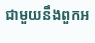ជាមួយនឹងពួកអ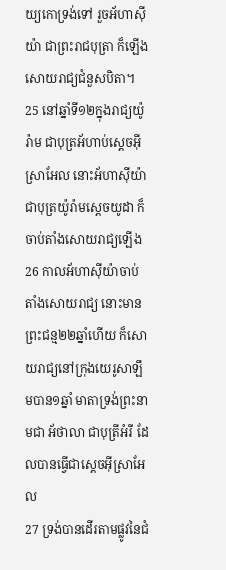យ្យកោទ្រង់ទៅ រួចអ័ហាស៊ីយ៉ា ជាព្រះរាជបុត្រា ក៏ឡើងសោយរាជ្យជំនួសបិតា។
25 នៅឆ្នាំទី១២ក្នុងរាជ្យយ៉ូរ៉ាម ជាបុត្រអ័ហាប់ស្តេចអ៊ីស្រាអែល នោះអ័ហាស៊ីយ៉ា ជាបុត្រយ៉ូរ៉ាមស្តេចយូដា ក៏ចាប់តាំងសោយរាជ្យឡើង
26 កាលអ័ហាស៊ីយ៉ាចាប់តាំងសោយរាជ្យ នោះមានព្រះជន្ម២២ឆ្នាំហើយ ក៏សោយរាជ្យនៅក្រុងយេរូសាឡឹមបាន១ឆ្នាំ មាតាទ្រង់ព្រះនាមជា អ័ថាលា ជាបុត្រីអំរី ដែលបានធ្វើជាស្តេចអ៊ីស្រាអែល
27 ទ្រង់បានដើរតាមផ្លូវនៃជំ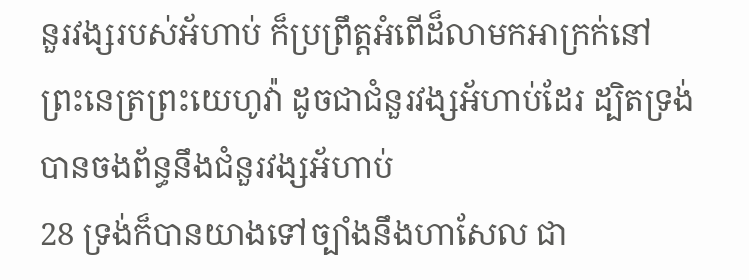នួរវង្សរបស់អ័ហាប់ ក៏ប្រព្រឹត្តអំពើដ៏លាមកអាក្រក់នៅព្រះនេត្រព្រះយេហូវ៉ា ដូចជាជំនួរវង្សអ័ហាប់ដែរ ដ្បិតទ្រង់បានចងព័ន្ធនឹងជំនួរវង្សអ័ហាប់
28 ទ្រង់ក៏បានយាងទៅច្បាំងនឹងហាសែល ជា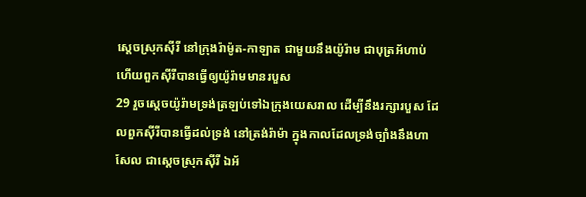ស្តេចស្រុកស៊ីរី នៅក្រុងរ៉ាម៉ូត-កាឡាត ជាមួយនឹងយ៉ូរ៉ាម ជាបុត្រអ័ហាប់ ហើយពួកស៊ីរីបានធ្វើឲ្យយ៉ូរ៉ាមមានរបួស
29 រួចស្តេចយ៉ូរ៉ាមទ្រង់ត្រឡប់ទៅឯក្រុងយេសរាល ដើម្បីនឹងរក្សារបួស ដែលពួកស៊ីរីបានធ្វើដល់ទ្រង់ នៅត្រង់រ៉ាម៉ា ក្នុងកាលដែលទ្រង់ច្បាំងនឹងហាសែល ជាស្តេចស្រុកស៊ីរី ឯអ័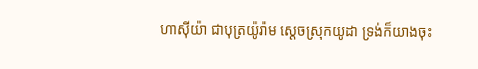ហាស៊ីយ៉ា ជាបុត្រយ៉ូរ៉ាម ស្តេចស្រុកយូដា ទ្រង់ក៏យាងចុះ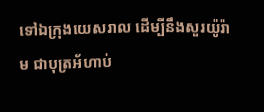ទៅឯក្រុងយេសរាល ដើម្បីនឹងសួរយ៉ូរ៉ាម ជាបុត្រអ័ហាប់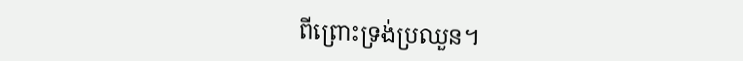ពីព្រោះទ្រង់ប្រឈួន។